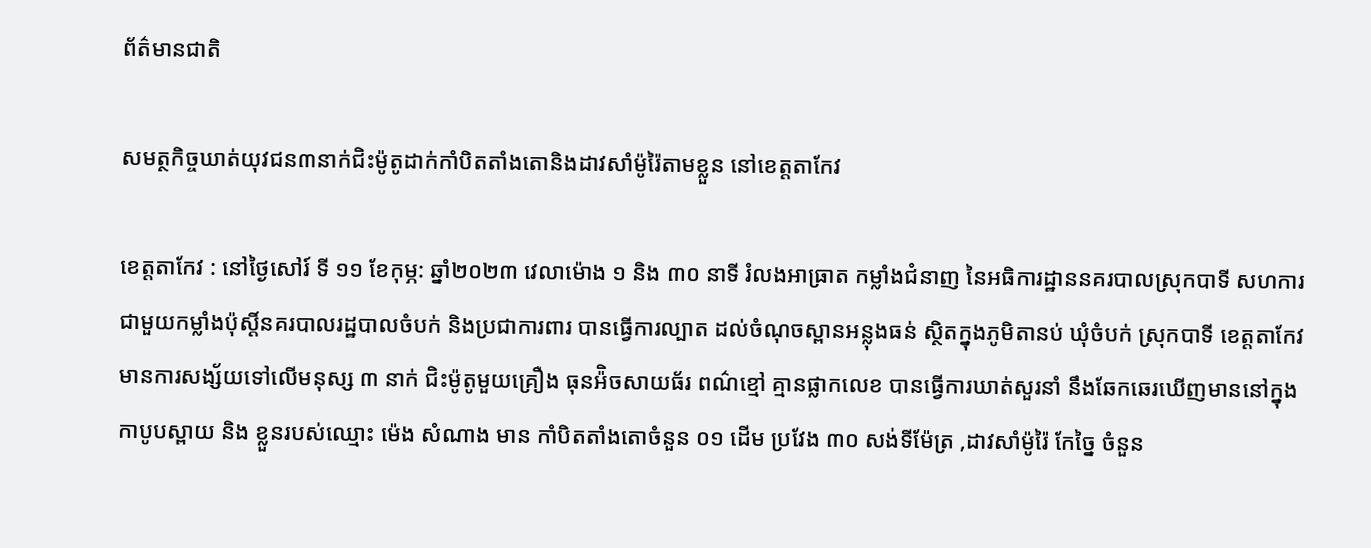ព័ត៌មានជាតិ

សមត្ថកិច្ចឃាត់យុវជន៣នាក់ជិះម៉ូតូដាក់កាំបិតតាំងតោនិងដាវសាំម៉ូរ៉ៃតាមខ្លួន នៅខេត្តតាកែវ

ខេត្តតាកែវ : នៅថ្ងៃសៅរ៍ ទី ១១ ខែកុម្ភ: ឆ្នាំ២០២៣ វេលាម៉ោង ១ និង ៣០ នាទី រំលងអាធ្រាត កម្លាំងជំនាញ នៃអធិការដ្ឋាននគរបាលស្រុកបាទី សហការជាមួយកម្លាំងប៉ុស្ដិ៍នគរបាលរដ្ឋបាលចំបក់ និងប្រជាការពារ បានធ្វើការល្បាត ដល់ចំណុចស្ពានអន្លុងធន់ ស្ថិតក្នុងភូមិតានប់ ឃុំចំបក់ ស្រុកបាទី ខេត្តតាកែវ មានការសង្ស័យទៅលើមនុស្ស ៣ នាក់ ជិះម៉ូតូមួយគ្រឿង ធុនអ៉ិចសាយធ័រ ពណ៌ខ្មៅ គ្មានផ្លាកលេខ បានធ្វើការឃាត់សួរនាំ នឹងឆែកឆេរឃើញមាននៅក្នុងកាបូបស្ពាយ និង ខ្លួនរបស់ឈ្មោះ ម៉េង សំណាង មាន កាំបិតតាំងតោចំនួន ០១ ដេីម ប្រវែង ៣០ សង់ទីម៉ែត្រ ,ដាវសាំម៉ូរ៉ៃ កែច្នៃ ចំនួន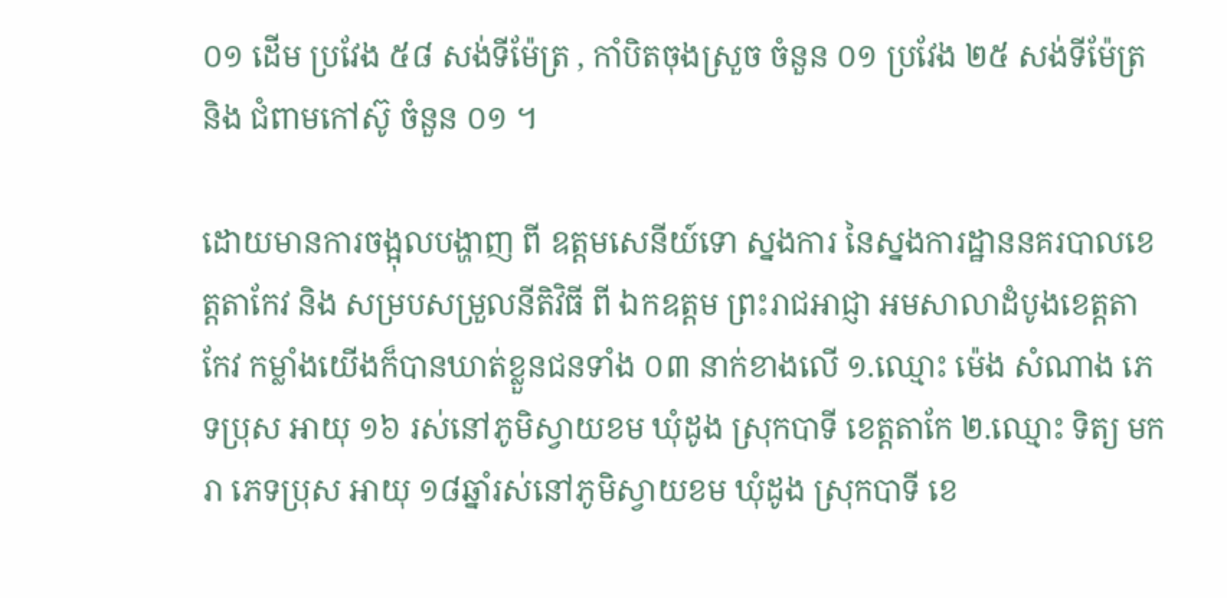០១ ដេីម ប្រវែង ៥៨ សង់ទីម៉ែត្រ , កាំបិតចុងស្រួច ចំនួន ០១ ប្រវែង ២៥ សង់ទីម៉ែត្រ និង ជំពាមកៅស៊ូ ចំនួន ០១ ។

ដោយមានការចង្អុលបង្ហាញ ពី ឧត្តមសេនីយ៍ទោ ស្នងការ នៃស្នងការដ្ឋាននគរបាលខេត្តតាកែវ និង សម្របសម្រួលនីតិវិធី ពី ឯកឧត្តម ព្រះរាជអាជ្ញា អមសាលាដំបូងខេត្តតាកែវ កម្លាំងយើងក៏បានឃាត់ខ្លួនជនទាំង ០៣ នាក់ខាងលើ ១.ឈ្មោះ ម៉េង សំណាង ភេទប្រុស អាយុ ១៦ រស់នៅភូមិស្វាយខម ឃុំដូង ស្រុកបាទី ខេត្តតាកែ ២.ឈ្មោះ ទិត្យ មករា ភេទប្រុស អាយុ ១៨ឆ្នាំរស់នៅភូមិស្វាយខម ឃុំដូង ស្រុកបាទី ខេ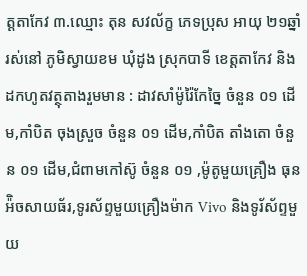ត្តតាកែវ ៣.ឈ្មោះ តុន សវល័ក្ខ ភេទប្រុស អាយុ ២១ឆ្នាំ រស់នៅ ភូមិស្វាយខម ឃុំដូង ស្រុកបាទី ខេត្តតាកែវ និង ដកហូតវត្ថុតាងរួមមាន : ដាវសាំម៉ូរ៉ៃកែច្នៃ ចំនួន ០១ ដេីម,កាំបិត ចុងស្រួច ចំនួន ០១ ដេីម,កាំបិត តាំងតោ ចំនួន ០១ ដេីម,ជំពាមកៅស៊ូ ចំនួន ០១ ,ម៉ូតូមួយគ្រឿង ធុនអ៉ិចសាយធ័រ,ទូរស័ព្ទមួយគ្រឿងម៉ាក Vivo និងទូរ័ស័ព្ទមួយ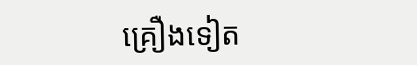គ្រឿងទៀត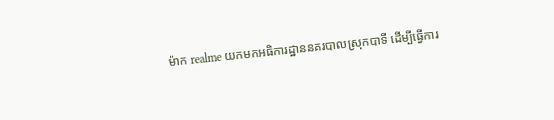ម៉ាក realme យកមកអធិការដ្ឋាននគរបាលស្រុកបាទី ដេីម្បីធ្វើការ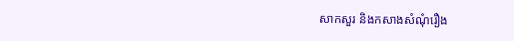សាកសួរ និងកសាងសំណុំរឿង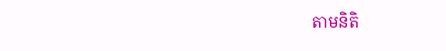តាមនិតិ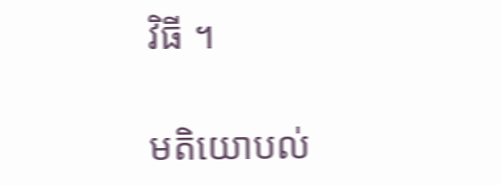វិធី ។

មតិយោបល់